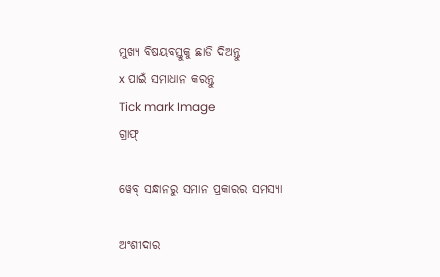ମୁଖ୍ୟ ବିଷୟବସ୍ତୁକୁ ଛାଡି ଦିଅନ୍ତୁ
x ପାଇଁ ସମାଧାନ କରନ୍ତୁ
Tick mark Image
ଗ୍ରାଫ୍

ୱେବ୍ ସନ୍ଧାନରୁ ସମାନ ପ୍ରକାରର ସମସ୍ୟା

ଅଂଶୀଦାର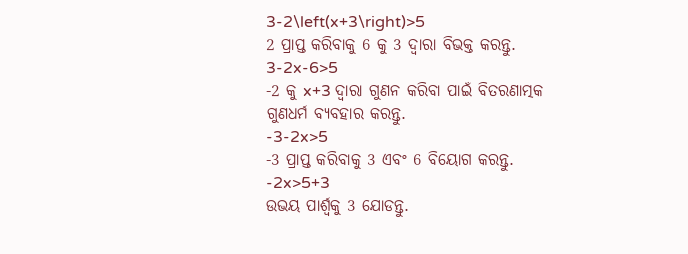3-2\left(x+3\right)>5
2 ପ୍ରାପ୍ତ କରିବାକୁ 6 କୁ 3 ଦ୍ୱାରା ବିଭକ୍ତ କରନ୍ତୁ.
3-2x-6>5
-2 କୁ x+3 ଦ୍ୱାରା ଗୁଣନ କରିବା ପାଇଁ ବିତରଣାତ୍ମକ ଗୁଣଧର୍ମ ବ୍ୟବହାର କରନ୍ତୁ.
-3-2x>5
-3 ପ୍ରାପ୍ତ କରିବାକୁ 3 ଏବଂ 6 ବିୟୋଗ କରନ୍ତୁ.
-2x>5+3
ଉଭୟ ପାର୍ଶ୍ଵକୁ 3 ଯୋଡନ୍ତୁ.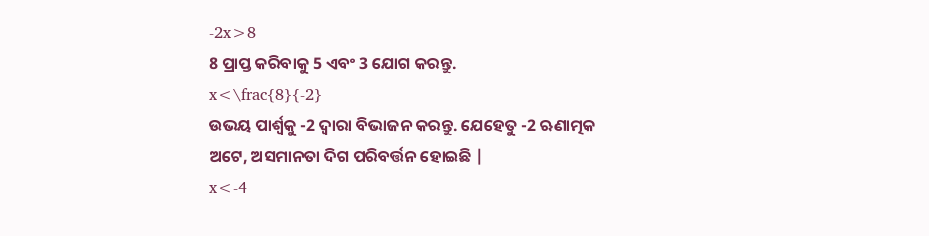-2x>8
8 ପ୍ରାପ୍ତ କରିବାକୁ 5 ଏବଂ 3 ଯୋଗ କରନ୍ତୁ.
x<\frac{8}{-2}
ଉଭୟ ପାର୍ଶ୍ୱକୁ -2 ଦ୍ୱାରା ବିଭାଜନ କରନ୍ତୁ. ଯେହେତୁ -2 ଋଣାତ୍ମକ ଅଟେ, ଅସମାନତା ଦିଗ ପରିବର୍ତ୍ତନ ହୋଇଛି |
x<-4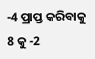-4 ପ୍ରାପ୍ତ କରିବାକୁ 8 କୁ -2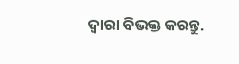ଦ୍ୱାରା ବିଭକ୍ତ କରନ୍ତୁ.